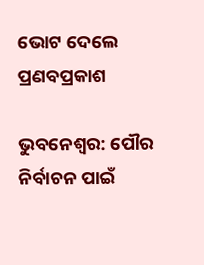ଭୋଟ ଦେଲେ ପ୍ରଣବପ୍ରକାଶ

ଭୁବନେଶ୍ୱର: ପୌର ନିର୍ବାଚନ ପାଇଁ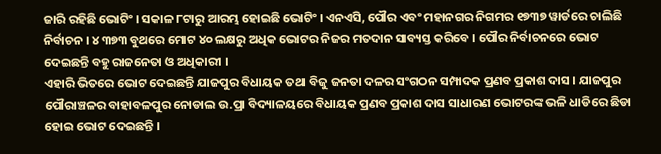ଜାରି ରହିଛି ଭୋଟିଂ । ସକାଳ ୮ଟାରୁ ଆରମ୍ଭ ହୋଇଛି ଭୋଟିଂ । ଏନଏସି, ପୌର ଏବଂ ମହାନଗର ନିଗମର ୧୭୩୭ ୱାର୍ଡରେ ଚାଲିଛି ନିର୍ବାଚନ । ୪ ୩୭୩ ବୁଥରେ ମୋଟ ୪୦ ଲକ୍ଷରୁ ଅଧିକ ଭୋଟର ନିଜର ମତଦାନ ସାବ୍ୟସ୍ତ କରିବେ । ପୌର ନିର୍ବାଚନରେ ଭୋଟ ଦେଇଛନ୍ତି ବହୁ ରାଜନେତା ଓ ଅଧିକାରୀ ।
ଏହାରି ଭିତରେ ଭୋଟ ଦେଇଛନ୍ତି ଯାଜପୁର ବିଧାୟକ ତଥା ବିଜୁ ଜନତା ଦଳର ସଂଗଠନ ସମ୍ପାଦକ ପ୍ରଣବ ପ୍ରକାଶ ଦାସ । ଯାଜପୁର ପୌରାଞ୍ଚଳର ବାହାବଳପୁର ନୋଡାଲ ଉ.ପ୍ରା ବିଦ୍ୟାଳୟରେ ବିଧାୟକ ପ୍ରଣବ ପ୍ରକାଶ ଦାସ ସାଧାରଣ ଭୋଟରଙ୍କ ଭଳି ଧାଡିରେ ଛିଡା ହୋଇ ଭୋଟ ଦେଇଛନ୍ତି ।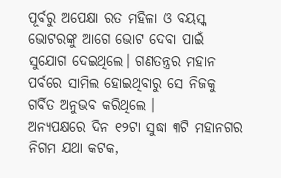ପୂର୍ବରୁ ଅପେକ୍ଷା ରତ ମହିଳା ଓ ବୟସ୍କ ଭୋଟରଙ୍କୁ ଆଗେ ଭୋଟ ଦେବା ପାଇଁ ସୁଯୋଗ ଦେଇଥିଲେ। ଗଣତନ୍ତ୍ରର ମହାନ ପର୍ବରେ ସାମିଲ ହୋଇଥିବାରୁ ସେ ନିଜକୁ ଗର୍ବିତ ଅନୁଭବ କରିଥିଲେ ।
ଅନ୍ୟପକ୍ଷରେ ଦିନ ୧୨ଟା ସୁଦ୍ଧା ୩ଟି ମହାନଗର ନିଗମ ଯଥା କଟକ,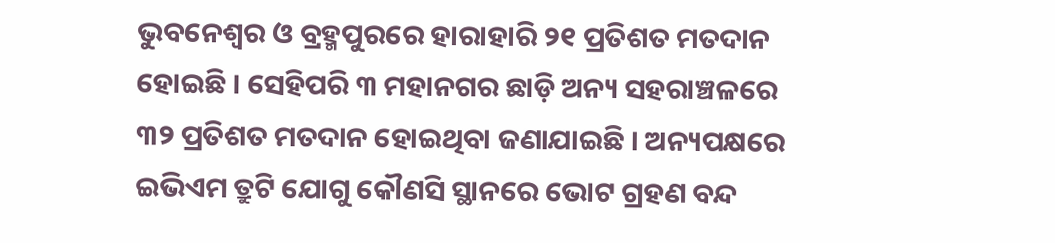ଭୁବନେଶ୍ୱର ଓ ବ୍ରହ୍ମପୁରରେ ହାରାହାରି ୨୧ ପ୍ରତିଶତ ମତଦାନ ହୋଇଛି । ସେହିପରି ୩ ମହାନଗର ଛାଡ଼ି ଅନ୍ୟ ସହରାଞ୍ଚଳରେ ୩୨ ପ୍ରତିଶତ ମତଦାନ ହୋଇଥିବା ଜଣାଯାଇଛି । ଅନ୍ୟପକ୍ଷରେ ଇଭିଏମ ତ୍ରୁଟି ଯୋଗୁ କୌଣସି ସ୍ଥାନରେ ଭୋଟ ଗ୍ରହଣ ବନ୍ଦ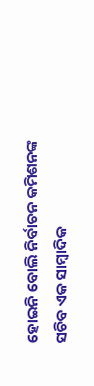ହୋଇନି ବୋଲି ନିର୍ବାଚନ କମିଶନଙ୍କ ସଚିବ ଏକ ସାମ୍ବାଦିକ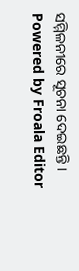ସମ୍ମିଳନୀରେ ସୂଚନା ଦେଇଛନ୍ତି ।
Powered by Froala Editor